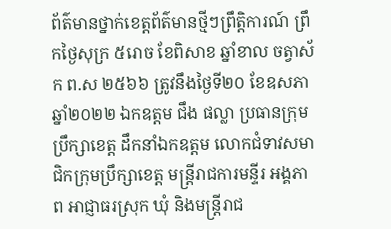ព័ត៌មានថ្នាក់ខេត្តព័ត៌មានថ្មីៗព្រឹត្តិការណ៍ ព្រឹកថ្ងៃសុក្រ ៥រោច ខែពិសាខ ឆ្នាំខាល ចត្វាស័ក ព.ស ២៥៦៦ ត្រូវនឹងថ្ងៃទី២០ ខែឧសភា ឆ្នាំ២០២២ ឯកឧត្តម ជឹង ផល្លា ប្រធានក្រុមប្រឹក្សាខេត្ត ដឹកនាំឯកឧត្តម លោកជំទាវសមាជិកក្រុមប្រឹក្សាខេត្ត មន្ត្រីរាជការមន្ទីរ អង្គភាព អាជ្ញាធរស្រុក ឃុំ និងមន្ត្រីរាជ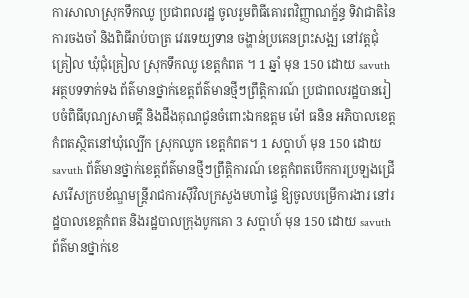ការសាលាស្រុកទឹកឈូ ប្រជាពលរដ្ឋ ចូលរួមពិធីគោរពវិញ្ញាណក័្ខន្ធ ទិវាជាតិនៃការចងចាំ និងពិធីរាប់បាត្រ វេរទេយ្យទាន ចង្ហាន់ប្រគេនព្រះសង្ឍ នៅវត្តជុំគ្រៀល ឃុំជុំគ្រៀល ស្រុកទឹកឈូ ខេត្តកំពត ។ 1 ឆ្នាំ មុន 150 ដោយ savuth អត្ថបទទាក់ទង ព័ត៌មានថ្នាក់ខេត្តព័ត៌មានថ្មីៗព្រឹត្តិការណ៍ ប្រជាពលរដ្ឋបានរៀបចំពិធីបុណ្យសាមគ្គី និងដឹងគុណជូនចំពោះឯកឧត្តម ម៉ៅ ធនិន អភិបាលខេត្តកំពតស្ថិតនៅឃុំល្បើក ស្រុកឈូក ខេត្តកំពត។ 1 សប្ដាហ៍ មុន 150 ដោយ savuth ព័ត៌មានថ្នាក់ខេត្តព័ត៌មានថ្មីៗព្រឹត្តិការណ៍ ខេត្តកំពតបើកការប្រឡងជ្រើសរើសក្របខ័ណ្ឌមន្ត្រីរាជការស៊ីវិលក្រសួងមហាផ្ទៃ ឱ្យចូលបម្រើការងារ នៅរដ្ឋបាលខេត្តកំពត និងរដ្ឋបាលក្រុងបូកគោ 3 សប្ដាហ៍ មុន 150 ដោយ savuth ព័ត៌មានថ្នាក់ខេ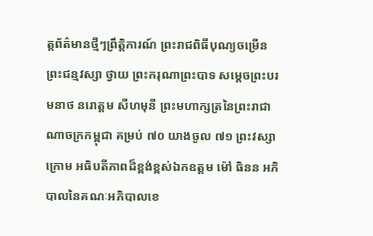ត្តព័ត៌មានថ្មីៗព្រឹត្តិការណ៍ ព្រះរាជពិធីបុណ្យចម្រើនព្រះជន្មវស្សា ថ្វាយ ព្រះករុណាព្រះបាទ សម្តេចព្រះបរមនាថ នរោត្តម សីហមុនី ព្រះមហាក្សត្រនៃព្រះរាជាណាចក្រកម្ពុជា គម្រប់ ៧០ យាងចូល ៧១ ព្រះវស្សា ក្រោម អធិបតីភាពដ៏ខ្ពង់ខ្ពស់ឯកឧត្ដម ម៉ៅ ធិនន អភិបាលនៃគណៈអភិបាលខេ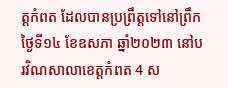ត្តកំពត ដែលបានប្រព្រឹត្តទៅនៅព្រឹកថ្ងៃទី១៤ ខែឧសភា ឆ្នាំ២០២៣ នៅបរវិណសាលាខេត្តកំពត 4 ស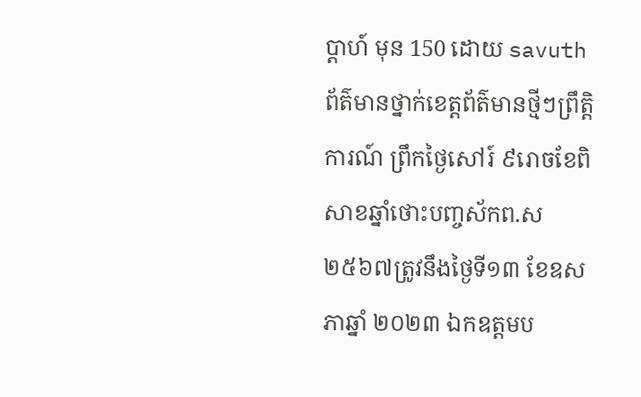ប្ដាហ៍ មុន 150 ដោយ savuth ព័ត៌មានថ្នាក់ខេត្តព័ត៌មានថ្មីៗព្រឹត្តិការណ៍ ព្រឹកថ្ងៃសៅរ៍ ៩រោចខែពិសាខឆ្នាំថោះបញ្ចស័កព.ស ២៥៦៧ត្រូវនឹងថ្ងៃទី១៣ ខែឧសភាឆ្នាំ ២០២៣ ឯកឧត្តមប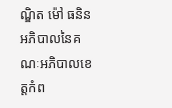ណ្ឌិត ម៉ៅ ធនិន អភិបាលនៃគណៈអភិបាលខេត្តកំព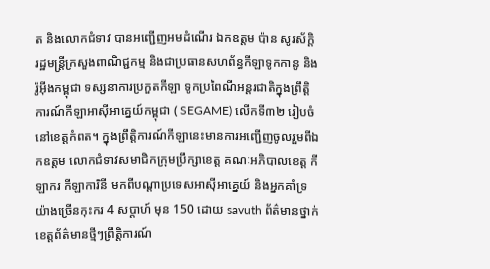ត និងលោកជំទាវ បានអញ្ជើញអមដំណើរ ឯកឧត្តម ប៉ាន សូរស័ក្តិ រដ្ឋមន្ត្រីក្រសួងពាណិជ្ជកម្ម និងជាប្រធានសហព័ន្ធកីឡាទូកកានូ និងរ៉ូអ៊ីងកម្ពុជា ទស្សនាការប្រកួតកីឡា ទូកប្រពៃណីអន្តរជាតិក្នុងព្រឹត្តិការណ៍កីឡាអាស៊ីអាគ្នេយ៍កម្ពុជា ( SEGAME) លើកទី៣២ រៀបចំនៅខេត្តកំពត។ ក្នុងព្រឹត្តិការណ៍កីឡានេះមានការអញ្ជើញចូលរួមពីឯកឧត្តម លោកជំទាវសមាជិកក្រុមប្រឹក្សាខេត្ត គណៈអភិបាលខេត្ត កីឡាករ កីឡាការិនី មកពីបណ្ដាប្រទេសអាស៊ីអាគ្នេយ៍ និងអ្នកគាំទ្រយ៉ាងច្រើនកុះករ 4 សប្ដាហ៍ មុន 150 ដោយ savuth ព័ត៌មានថ្នាក់ខេត្តព័ត៌មានថ្មីៗព្រឹត្តិការណ៍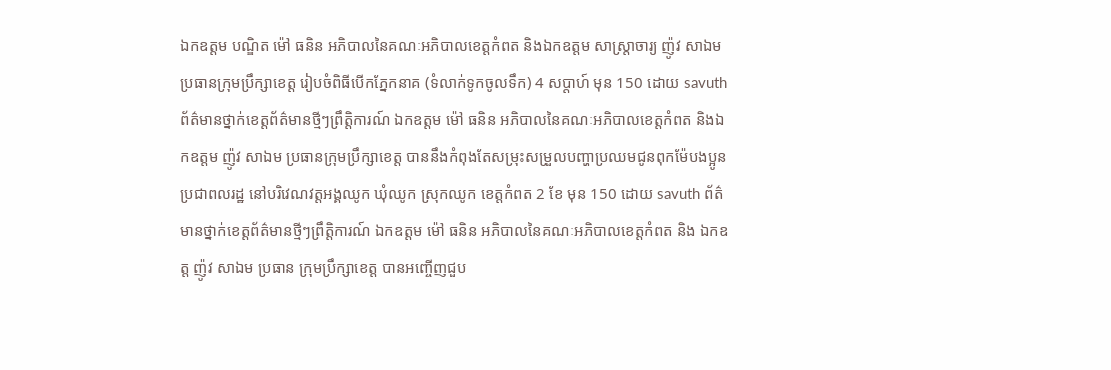ឯកឧត្តម បណ្ឌិត ម៉ៅ ធនិន អភិបាលនៃគណៈអភិបាលខេត្តកំពត និងឯកឧត្តម សាស្ត្រាចារ្យ ញ៉ូវ សាឯម ប្រធានក្រុមប្រឹក្សាខេត្ត រៀបចំពិធីបើកភ្នែកនាគ (ទំលាក់ទូកចូលទឹក) 4 សប្ដាហ៍ មុន 150 ដោយ savuth ព័ត៌មានថ្នាក់ខេត្តព័ត៌មានថ្មីៗព្រឹត្តិការណ៍ ឯកឧត្តម ម៉ៅ ធនិន អភិបាលនៃគណៈអភិបាលខេត្តកំពត និងឯកឧត្តម ញ៉ូវ សាឯម ប្រធានក្រុមប្រឹក្សាខេត្ត បាននឹងកំពុងតែសម្រុះសម្រួលបញ្ហាប្រឈមជូនពុកម៉ែបងប្អូនប្រជាពលរដ្ឋ នៅបរិវេណវត្តអង្គឈូក ឃុំឈូក ស្រុកឈូក ខេត្តកំពត 2 ខែ មុន 150 ដោយ savuth ព័ត៌មានថ្នាក់ខេត្តព័ត៌មានថ្មីៗព្រឹត្តិការណ៍ ឯកឧត្តម ម៉ៅ ធនិន អភិបាលនៃគណៈអភិបាលខេត្តកំពត និង ឯកឧត្ត ញ៉ូវ សាឯម ប្រធាន ក្រុមប្រឹក្សាខេត្ត បានអញ្ចើញជួប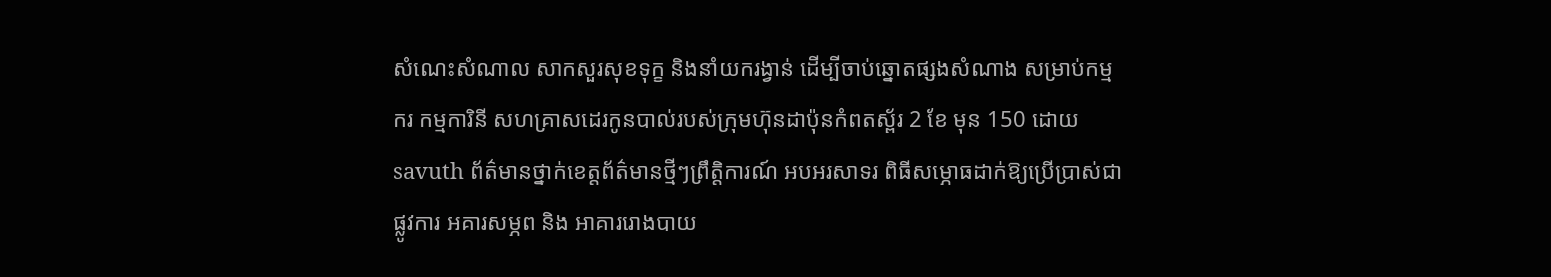សំណេះសំណាល សាកសួរសុខទុក្ខ និងនាំយករង្វាន់ ដើម្បីចាប់ឆ្នោតផ្សងសំណាង សម្រាប់កម្មករ កម្មការិនី សហគ្រាសដេរកូនបាល់របស់ក្រុមហ៊ុនដាប៉ុនកំពតស័្ពរ 2 ខែ មុន 150 ដោយ savuth ព័ត៌មានថ្នាក់ខេត្តព័ត៌មានថ្មីៗព្រឹត្តិការណ៍ អបអរសាទរ ពិធីសម្ភោធដាក់ឱ្យប្រេីប្រាស់ជាផ្លូវការ អគារសម្ភព និង អាគាររោងបាយ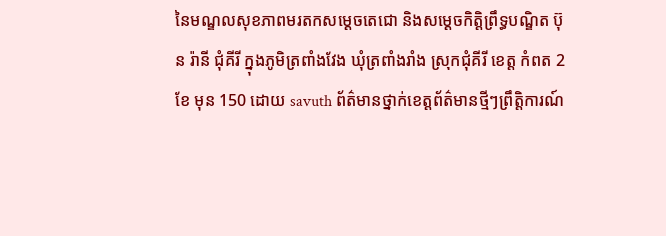នៃមណ្ឌលសុខភាពមរតកសម្ដេចតេជោ និងសម្ដេចកិត្តិព្រឹទ្ធបណ្ឌិត ប៊ុន រ៉ានី ជុំគីរី ក្នុងភូមិត្រពាំងវែង ឃុំត្រពាំងរាំង ស្រុកជុំគីរី ខេត្ត កំពត 2 ខែ មុន 150 ដោយ savuth ព័ត៌មានថ្នាក់ខេត្តព័ត៌មានថ្មីៗព្រឹត្តិការណ៍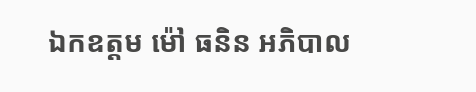ឯកឧត្តម ម៉ៅ ធនិន អភិបាល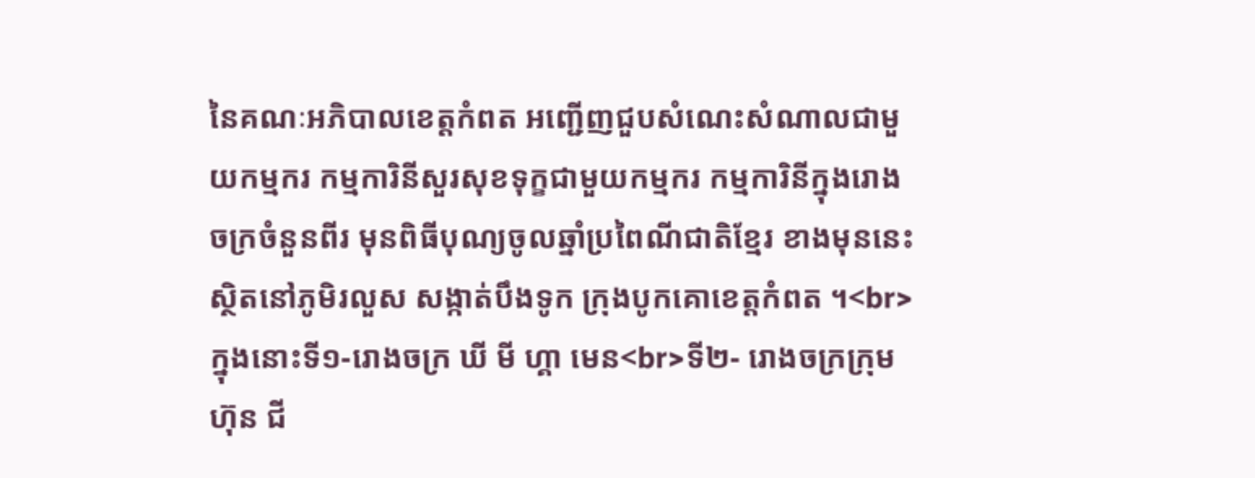នៃគណៈអភិបាលខេត្តកំពត អញ្ជើញជួបសំណេះសំណាលជាមួយកម្មករ កម្មការិនីសួរសុខទុក្ខជាមួយកម្មករ កម្មការិនីក្នុងរោងចក្រចំនួនពីរ មុនពិធីបុណ្យចូលឆ្នាំប្រពៃណីជាតិខ្មែរ ខាងមុននេះ ស្ថិតនៅភូមិរលួស សង្កាត់បឹងទូក ក្រុងបូកគោខេត្តកំពត ។<br>ក្នុងនោះទី១-រោងចក្រ ឃី មី ហ្គា មេន<br>ទី២- រោងចក្រក្រុមហ៊ុន ជី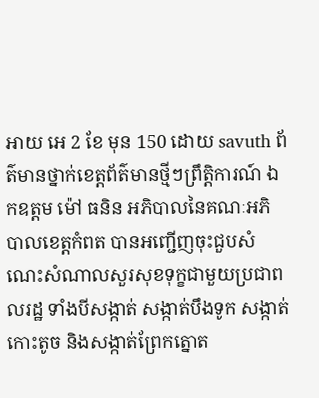អាយ អេ 2 ខែ មុន 150 ដោយ savuth ព័ត៌មានថ្នាក់ខេត្តព័ត៌មានថ្មីៗព្រឹត្តិការណ៍ ឯកឧត្តម ម៉ៅ ធនិន អភិបាលនៃគណៈអភិបាលខេត្តកំពត បានអញ្ជើញចុះជួបសំណេះសំណាលសួរសុខទុក្ខជាមួយប្រជាពលរដ្ឋ ទាំងបីសង្កាត់ សង្កាត់បឹងទូក សង្កាត់កោះតូច និងសង្កាត់ព្រែកត្នោត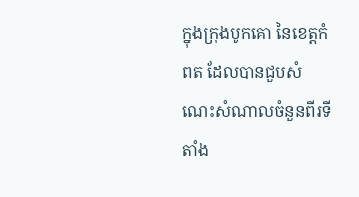ក្នុងក្រុងបូកគោ នៃខេត្តកំពត ដែលបានជួបសំណេះសំណាលចំនួនពីរទីតាំង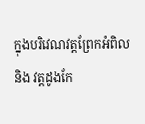ក្នុងបរិវេណវត្តព្រែកអំពិល និង វត្តដូងកែ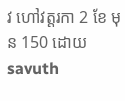វ ហៅវត្តរកា 2 ខែ មុន 150 ដោយ savuth